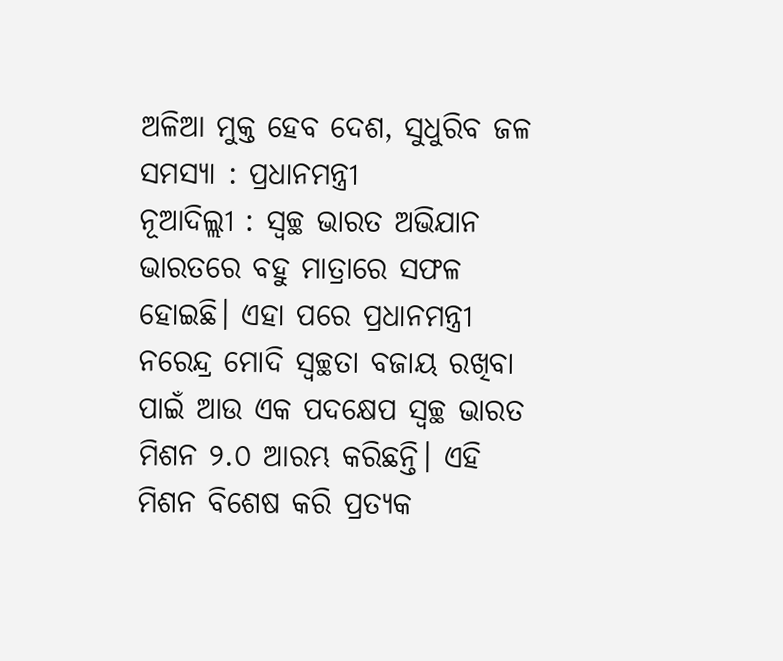ଅଳିଆ ମୁକ୍ତ ହେବ ଦେଶ, ସୁଧୁରିବ ଜଳ ସମସ୍ୟା : ପ୍ରଧାନମନ୍ତ୍ରୀ
ନୂଆଦିଲ୍ଲୀ : ସ୍ୱଚ୍ଛ ଭାରତ ଅଭିଯାନ ଭାରତରେ ବହୁ ମାତ୍ରାରେ ସଫଳ ହୋଇଛି। ଏହା ପରେ ପ୍ରଧାନମନ୍ତ୍ରୀ ନରେନ୍ଦ୍ର ମୋଦି ସ୍ୱଚ୍ଛତା ବଜାୟ ରଖିବା ପାଇଁ ଆଉ ଏକ ପଦକ୍ଷେପ ସ୍ୱଚ୍ଛ ଭାରତ ମିଶନ ୨.୦ ଆରମ୍ଭ କରିଛନ୍ତି। ଏହି ମିଶନ ବିଶେଷ କରି ପ୍ରତ୍ୟକ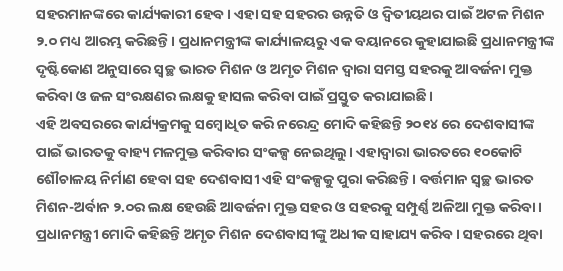ସହରମାନଙ୍କରେ କାର୍ଯ୍ୟକାରୀ ହେବ। ଏହା ସହ ସହରର ଉନ୍ନତି ଓ ଦ୍ୱିତୀୟଥର ପାଇଁ ଅଟଳ ମିଶନ ୨.୦ ମଧ୍ୟ ଆରମ୍ଭ କରିଛନ୍ତି। ପ୍ରଧାନମନ୍ତ୍ରୀଙ୍କ କାର୍ଯ୍ୟାଳୟରୁ ଏକ ବୟାନରେ କୁହାଯାଇଛି ପ୍ରଧାନମନ୍ତ୍ରୀଙ୍କ ଦୃଷ୍ଟିକୋଣ ଅନୁସାରେ ସ୍ୱଚ୍ଛ ଭାରତ ମିଶନ ଓ ଅମୃତ ମିଶନ ଦ୍ୱାରା ସମସ୍ତ ସହରକୁ ଆବର୍ଜନା ମୁକ୍ତ କରିବା ଓ ଜଳ ସଂରକ୍ଷଣର ଲକ୍ଷକୁ ହାସଲ କରିବା ପାଇଁ ପ୍ରସ୍ତୁତ କରାଯାଇଛି।
ଏହି ଅବସରରେ କାର୍ଯ୍ୟକ୍ରମକୁ ସମ୍ୱୋଧିତ କରି ନରେନ୍ଦ୍ର ମୋଦି କହିଛନ୍ତି ୨୦୧୪ ରେ ଦେଶବାସୀଙ୍କ ପାଇଁ ଭାରତକୁ ବାହ୍ୟ ମଳମୁକ୍ତ କରିବାର ସଂକଳ୍ପ ନେଇଥିଲୁ। ଏହାଦ୍ୱାରା ଭାରତରେ ୧୦କୋଟି ଶୌଚାଳୟ ନିର୍ମାଣ ହେବା ସହ ଦେଶବାସୀ ଏହି ସଂକଳ୍ପକୁ ପୁରା କରିଛନ୍ତି। ବର୍ତ୍ତମାନ ସ୍ୱଚ୍ଛ ଭାରତ ମିଶନ-ଅର୍ବାନ ୨.୦ର ଲକ୍ଷ ହେଉଛି ଆବର୍ଜନା ମୁକ୍ତ ସହର ଓ ସହରକୁ ସମ୍ପୁର୍ଣ୍ଣ ଅଳିଆ ମୁକ୍ତ କରିବା।
ପ୍ରଧାନମନ୍ତ୍ରୀ ମୋଦି କହିଛନ୍ତି ଅମୃତ ମିଶନ ଦେଶବାସୀଙ୍କୁ ଅଧୀକ ସାହାଯ୍ୟ କରିବ। ସହରରେ ଥିବା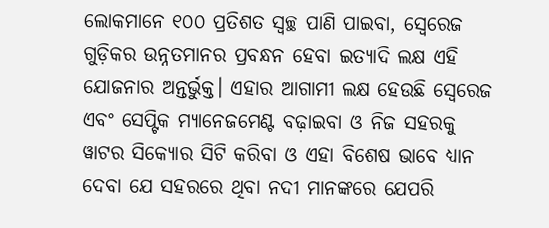ଲୋକମାନେ ୧୦୦ ପ୍ରତିଶତ ସ୍ୱଚ୍ଛ ପାଣି ପାଇବା, ସ୍ୱେରେଜ ଗୁଡ଼ିକର ଉନ୍ନତମାନର ପ୍ରବନ୍ଧନ ହେବା ଇତ୍ୟାଦି ଲକ୍ଷ ଏହି ଯୋଜନାର ଅନ୍ତର୍ଭୁକ୍ତ। ଏହାର ଆଗାମୀ ଲକ୍ଷ ହେଉଛି ସ୍ୱେରେଜ ଏବଂ ସେପ୍ଟିକ ମ୍ୟାନେଜମେଣ୍ଟ ବଢ଼ାଇବା ଓ ନିଜ ସହରକୁ ୱାଟର ସିକ୍ୟୋର ସିଟି କରିବା ଓ ଏହା ବିଶେଷ ଭାବେ ଧ୍ୟାନ ଦେବା ଯେ ସହରରେ ଥିବା ନଦୀ ମାନଙ୍କରେ ଯେପରି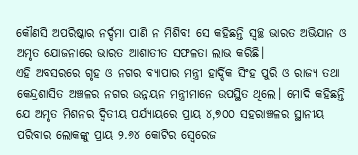କୌଣସି ଅପରିଷ୍କାର ନର୍ଦ୍ଦମା ପାଣି ନ ମିଶିବ! ସେ କହିଛନ୍ତି ସ୍ୱଚ୍ଛ ଭାରତ ଅଭିଯାନ ଓ ଅମୃତ ଯୋଜନାରେ ଭାରତ ଆଶାତୀତ ସଫଳତା ଲାଭ କରିଛି।
ଏହି ଅବସରରେ ଗୃହ ଓ ନଗର ବ୍ୟାପାର ମନ୍ତ୍ରୀ ହାର୍ଦ୍ଦିକ ସିଂହ ପୁରି ଓ ରାଜ୍ୟ ତଥା କେନ୍ଦ୍ରଶାସିତ ଅଞ୍ଚଳର ନଗର ଉନ୍ନୟନ ମନ୍ତ୍ରୀମାନେ ଉପସ୍ଥିତ ଥିଲେ। ମୋଦି କହିଛନ୍ତି ଯେ ଅମୃତ ମିଶନର ଦ୍ୱିତୀୟ ପର୍ଯ୍ୟାୟରେ ପ୍ରାୟ ୪,୭୦୦ ସହରାଞ୍ଚଳର ସ୍ଥାନୀୟ ପରିବାର ଲୋକଙ୍କୁ ପ୍ରାୟ ୨.୬୪ କୋଟିର ସ୍ୱେରେଜ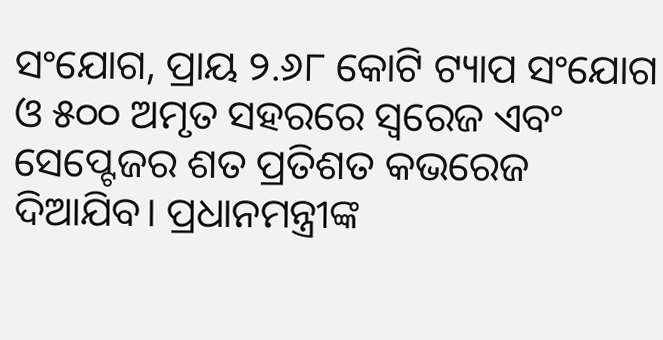ସଂଯୋଗ, ପ୍ରାୟ ୨.୬୮ କୋଟି ଟ୍ୟାପ ସଂଯୋଗ ଓ ୫୦୦ ଅମୃତ ସହରରେ ସ୍ୱରେଜ ଏବଂ ସେପ୍ଟେଜର ଶତ ପ୍ରତିଶତ କଭରେଜ ଦିଆଯିବ। ପ୍ରଧାନମନ୍ତ୍ରୀଙ୍କ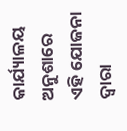କାର୍ଯ୍ୟାଳୟ ଅନୁଶାରେ ଏହି ଯୋଜନା ଦ୍ୱାରା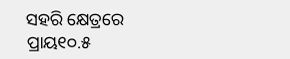ସହରି କ୍ଷେତ୍ରରେ ପ୍ରାୟ୧୦.୫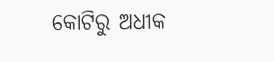କୋଟିରୁ ଅଧୀକ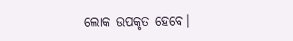ଲୋକ ଉପକୃତ ହେବେ।